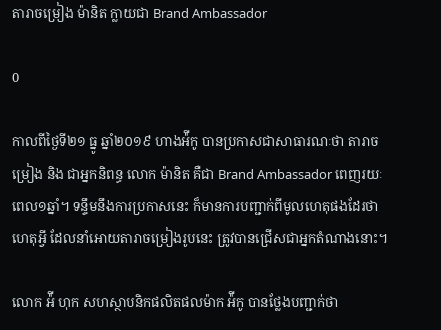តារាចម្រៀង ម៉ានិត ក្លាយជា Brand Ambassador

0

កាលពីថ្ងៃទី២១ ធ្នូ ឆ្នាំ២០១៩ ហាងអ៉ីកូ បានប្រកាសជាសាធារណៈថា តារាចម្រៀង និង ជាអ្នកនិពន្ធ លោក ម៉ានិត គឺជា Brand Ambassador ពេញរយៈពេល១ឆ្នាំ។ ទន្ទឹមនឹងការប្រកាសនេះ ក៏មានការបញ្ជាក់ពីមូលហេតុផងដែរថា ហេតុអ្វី ដែលនាំអោយតារាចម្រៀងរូបនេះ ត្រូវបានជ្រើសជាអ្នកតំណាងនោះ។

លោក អ៉ី ហុក សហស្ថាបនិកផលិតផលម៉ាក អ៉ីកូ បានថ្លែងបញ្ជាក់ថា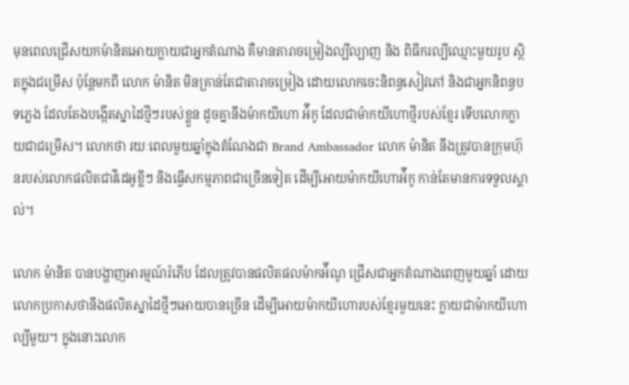មុនពេលជ្រើសយកម៉ានិតអោយក្លាយជាអ្នកតំណាង គឺមានតារាចម្រៀងល្បីល្បាញ និង ពិធីករល្បីឈ្មោះមួយរូប ស្ថិតក្នុងជម្រើស ប៉ុន្តែមកពី លោក ម៉ានិត មិនគ្រាន់តែជាតារាចម្រៀង ដោយលោកចេះនិពន្ធសៀវភៅ និងជាអ្នកនិពន្ធបទភ្លេង ដែលតែងបង្កើតស្នាដៃថ្មីៗរបស់ខ្លួន ដូចគ្នានឹងម៉ាកយីហោ អ៉ីកូ ដែលជាម៉ាកយីហោថ្មីរបស់ខ្មែរ ទើបលោកក្លាយជាជម្រើស។ លោកថា រយៈពេលមួយឆ្នាំក្នុងតំណែងជា Brand Ambassador លោក ម៉ានិត នឹងត្រូវបានក្រុមហ៊ុនរបស់លោកផលិតជាវីដេអូខ្លីៗ និងធ្វើសកម្មភាពជាច្រើនទៀត ដើម្បីអោយម៉ាកយីហោអ៉ីកូ កាន់តែមានការទទួលស្គាល់។

លោក ម៉ានិត បានបង្ហាញអារម្មណ៍រំភើប ដែលត្រូវបានផលិតផលម៉ាកអ៉ីណូ ជ្រើសជាអ្នកតំណាងពេញមួយឆ្នាំ ដោយលោកប្រកាសថានឹងផលិតស្នាដៃថ្មីៗអោយបានច្រើន ដើម្បីអោយម៉ាកយីហោរបស់ខ្មែរមួយនេះ ក្លាយជាម៉ាកយីហោល្បីមួយ។ ក្នុងនោះលោក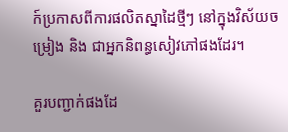ក៍ប្រកាសពីការផលិតស្នាដៃថ្មីៗ នៅក្នុងវិស័យចម្រៀង និង ជាអ្នកនិពន្ធសៀវភៅផងដែរ។

គួរបញ្ជាក់ផងដែ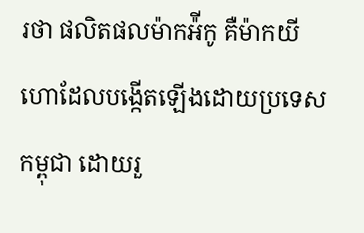រថា ផលិតផលម៉ាកអ៉ីកូ គឺម៉ាកយីហោដែលបង្កើតឡើងដោយប្រទេសកម្ពុជា ដោយរួ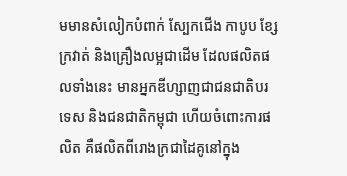មមានសំលៀកបំពាក់ ស្បែកជើង កាបូប ខ្សែក្រវាត់ និងគ្រឿងលម្អជាដើម ដែលផលិតផលទាំងនេះ មានអ្នកឌីហ្សាញជាជនជាតិបរទេស និងជនជាតិកម្ពុជា ហើយចំពោះការផលិត គឺផលិតពីរោងក្រជាដៃគូនៅក្នុង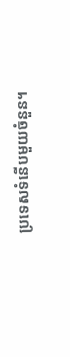ប្រទេសទំនើបមួយចំនួន។